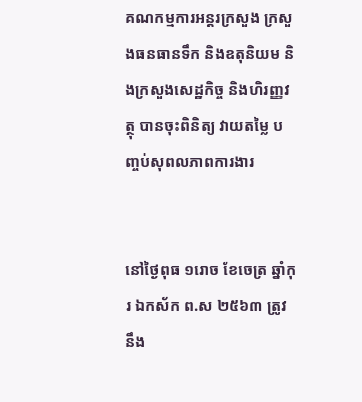គណកម្មការអន្តរក្រសួង ក្រសួងធនធានទឹក និងឧតុនិយម និងក្រសួងសេដ្ឋកិច្ច និងហិរញ្ញវត្ថុ បានចុះពិនិត្យ វាយតម្លៃ បញ្ចប់សុពលភាពការងារ


នៅថ្ងៃពុធ ១រោច ខែចេត្រ ឆ្នាំកុរ ឯកស័ក ព.ស ២៥៦៣ ត្រូវនឹង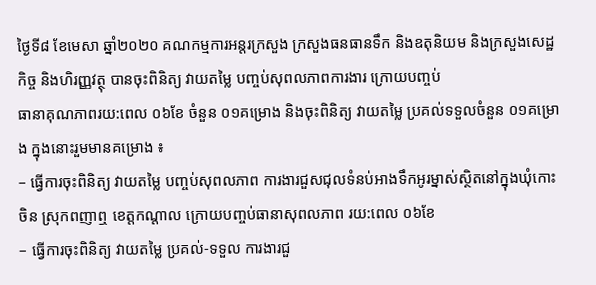ថ្ងៃទី៨ ខែមេសា ឆ្នាំ២០២០ គណកម្មការអន្តរក្រសួង ក្រសួងធនធានទឹក និងឧតុនិយម និងក្រសួងសេដ្ឋកិច្ច និងហិរញ្ញវត្ថុ បានចុះពិនិត្យ វាយតម្លៃ បញ្ចប់សុពលភាពការងារ ក្រោយបញ្ចប់
ធានាគុណភាពរយ:ពេល ០៦ខែ ចំនួន ០១គម្រោង និងចុះពិនិត្យ វាយតម្លៃ ប្រគល់ទទួលចំនួន ០១គម្រោង ក្នុងនោះរួមមានគម្រោង ៖
– ធ្វើការចុះពិនិត្យ វាយតម្លៃ បញ្ចប់សុពលភាព ការងារជួសជុលទំនប់អាងទឹកអូរម្នាស់ស្ថិតនៅក្នុងឃុំកោះចិន ស្រុកពញាឮ ខេត្តកណ្តាល ក្រោយបញ្ចប់ធានាសុពលភាព រយ:ពេល ០៦ខែ
– ធ្វើការចុះពិនិត្យ វាយតម្លៃ ប្រគល់-ទទួល ការងារជួ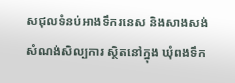សជុលទំនប់អាងទឹករនេស និងសាងសង់សំណង់សិល្បការ ស្ថិតនៅក្នុង ឃុំពងទឹក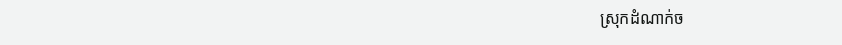ស្រុកដំណាក់ច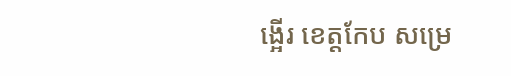ង្អើរ ខេត្តកែប សម្រេ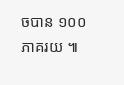ចបាន ១០០ភាគរយ ៕